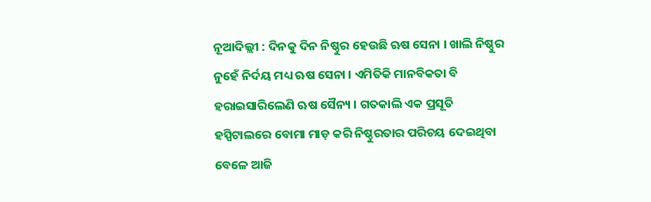ନୂଆଦିଲ୍ଲୀ : ଦିନକୁ ଦିନ ନିଷ୍ଠୁର ହେଉଛି ଋଷ ସେନା । ଖାଲି ନିଷ୍ଠୁର ନୁହେଁ ନିର୍ଦୟ ମଧ୍ୟ ଋଷ ସେନା । ଏମିତିକି ମାନବିକତା ବି ହରାଇସାରିଲେଣି ଋଷ ସୈନ୍ୟ । ଗତକାଲି ଏକ ପ୍ରସୂତି ହସ୍ପିଟାଲରେ ବୋମା ମାଡ଼ କରି ନିଷ୍ଠୁରତାର ପରିଚୟ ଦେଇଥିବା ବେଳେ ଆଜି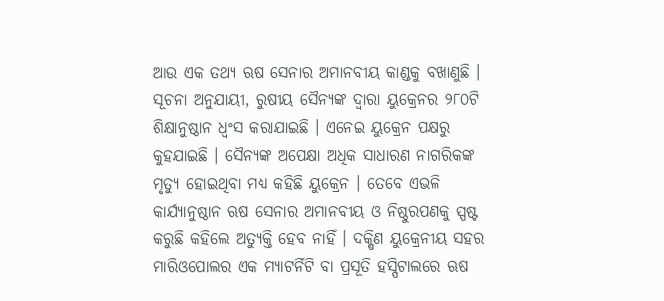ଆଉ ଏକ ତଥ୍ୟ ଋଷ ସେନାର ଅମାନବୀୟ କାଣ୍ଡକୁ ବଖାଣୁଛି । ସୂଚନା ଅନୁଯାୟୀ, ରୁଷୀୟ ସୈନ୍ୟଙ୍କ ଦ୍ୱାରା ୟୁକ୍ରେନର ୨୮୦ଟି ଶିକ୍ଷାନୁଷ୍ଠାନ ଧ୍ୱଂସ କରାଯାଇଛି । ଏନେଇ ୟୁକ୍ରେନ ପକ୍ଷରୁ କୁହଯାଇଛି । ସୈନ୍ୟଙ୍କ ଅପେକ୍ଷା ଅଧିକ ସାଧାରଣ ନାଗରିକଙ୍କ ମୃତ୍ୟୁ ହୋଇଥିବା ମଧ୍ୟ କହିଛି ୟୁକ୍ରେନ । ତେବେ ଏଭଳି କାର୍ଯ୍ୟାନୁଷ୍ଠାନ ଋଷ ସେନାର ଅମାନବୀୟ ଓ ନିଷ୍ଠୁରପଣକୁ ସ୍ପଷ୍ଟ କରୁଛି କହିଲେ ଅତ୍ୟୁକ୍ତି ହେବ ନାହିଁ । ଦକ୍ଷିଣ ୟୁକ୍ରେନୀୟ ସହର ମାରିଓପୋଲର ଏକ ମ୍ୟାଟର୍ନିଟି ବା ପ୍ରସୂତି ହସ୍ପିଟାଲରେ ଋଷ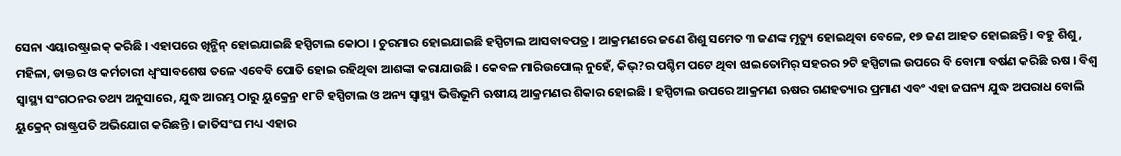ସେନା ଏୟାରଷ୍ଟ୍ରାଇକ୍ କରିଛି । ଏହାପରେ ଖିନ୍ଭିନ୍ ହୋଇଯାଇଛି ହସ୍ପିଟାଲ କୋଠା । ଚୁରମାର ହୋଇଯାଇଛି ହସ୍ପିଟାଲ ଆସବାବପତ୍ର । ଆକ୍ରମଣରେ ଜଣେ ଶିଶୁ ସମେତ ୩ ଜଣଙ୍କ ମୃତ୍ୟୁ ହୋଇଥିବା ବେଳେ, ୧୭ ଜଣ ଆହତ ହୋଇଛନ୍ତି । ବହୁ ଶିଶୁ, ମହିଳା, ଡାକ୍ତର ଓ କର୍ମଚାରୀ ଧ୍ୱଂସାବଶେଷ ତଳେ ଏବେବି ପୋତି ହୋଇ ରହିଥିବା ଆଶଙ୍କା କରାଯାଉଛି । କେବଳ ମାରିଉପୋଲ୍ ନୁହେଁ, କିଭ୍?ର ପଶ୍ଚିମ ପଟେ ଥିବା ଝାଇତୋମିର୍ ସହରର ୨ଟି ହସ୍ପିଟାଲ ଉପରେ ବି ବୋମା ବର୍ଷଣ କରିଛି ଋଷ । ବିଶ୍ୱ ସ୍ୱାସ୍ଥ୍ୟ ସଂଗଠନର ତଥ୍ୟ ଅନୁସାରେ, ଯୁଦ୍ଧ ଆରମ୍ଭ ଠାରୁ ୟୁକ୍ରେନ୍ର ୧୮ଟି ହସ୍ପିଟାଲ ଓ ଅନ୍ୟ ସ୍ୱାସ୍ଥ୍ୟ ଭିତ୍ତିଭୂମି ଋଷୀୟ ଆକ୍ରମଣର ଶିକାର ହୋଇଛି । ହସ୍ପିଟାଲ ଉପରେ ଆକ୍ରମଣ ଋଷର ଗଣହତ୍ୟାର ପ୍ରମାଣ ଏବଂ ଏହା ଜଘନ୍ୟ ଯୁଦ୍ଧ ଅପରାଧ ବୋଲି ୟୁକ୍ରେନ୍ ରାଷ୍ଟ୍ରପତି ଅଭିଯୋଗ କରିଛନ୍ତି । ଜାତିସଂଘ ମଧ୍ୟ ଏହାର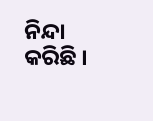ନିନ୍ଦା କରିଛି ।